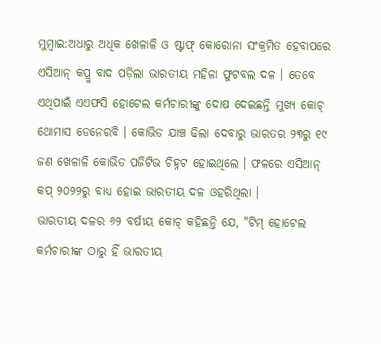ମୁମ୍ବାଇ:ଅଧାରୁ ଅଧିକ ଖେଳାଳି ଓ ଷ୍ଟାଫ୍ କୋରୋନା ସଂକ୍ରମିତ ହେବାପରେ ଏସିଆନ୍ କପ୍ରୁ ବାଦ ପଡ଼ିଲା ଭାରତୀୟ ମହିଳା ଫୁଟବଲ ଦଳ । ତେବେ ଏଥିପାଇଁ ଏଏଫସି ହୋଟେଲ କର୍ମଚାରୀଙ୍କୁ ଦୋଷ ଦେଇଛନ୍ତି ମୁଖ୍ୟ କୋଚ୍ ଥୋମାସ ଡେନେରବି । କୋଭିଡ ଯାଞ୍ଚ ଢିଲା ଦେବାରୁ ଭାରତର ୨୩ରୁ ୧୯ ଜଣ ଖେଳାଳି କୋଭିଡ ପଜିଟିଭ ଚିହ୍ନଟ ହୋଇଥିଲେ । ଫଳରେ ଏସିଆନ୍ କପ୍ ୨୦୨୨ରୁ ବାଧ୍ୟ ହୋଇ ଭାରତୀୟ ଦଳ ଓହରିଥିଲା ।
ଭାରତୀୟ ଦଳର ୬୨ ବର୍ଷୀୟ କୋଚ୍ କହିଛନ୍ତି ଯେ, "ଟିମ୍ ହୋଟେଲ କର୍ମଚାରୀଙ୍କ ଠାରୁ ହିଁ ଭାରତୀୟ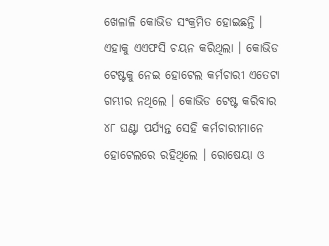ଖେଳାଳି କୋଭିଡ ସଂକ୍ରମିତ ହୋଇଛନ୍ତି । ଏହାକୁ ଏଏଫସି ଚୟନ କରିଥିଲା । କୋଭିଡ ଟେଷ୍ଟକୁ ନେଇ ହୋଟେଲ କର୍ମଚାରୀ ଏତେଟା ଗମ୍ଭୀର ନଥିଲେ । କୋଭିଡ ଟେଷ୍ଟ କରିବାର ୪୮ ଘଣ୍ଟା ପର୍ଯ୍ୟନ୍ତ ସେହି କର୍ମଚାରୀମାନେ ହୋଟେଲରେ ରହିଥିଲେ । ରୋଷେୟା ଓ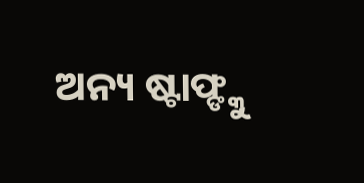ଅନ୍ୟ ଷ୍ଟାଫ୍ଙ୍କୁ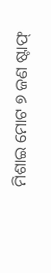ମିଶାଇ ମୋଟ ୭ ଜଣ ଷ୍ଟାଫ୍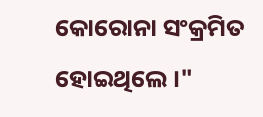କୋରୋନା ସଂକ୍ରମିତ ହୋଇଥିଲେ ।"